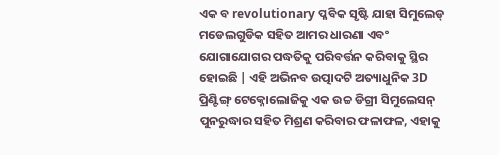ଏକ ବ revolutionary ପ୍ଳବିକ ସୃଷ୍ଟି ଯାହା ସିମୁଲେଡ୍ ମଡେଲଗୁଡିକ ସହିତ ଆମର ଧାରଣା ଏବଂ ଯୋଗାଯୋଗର ପଦ୍ଧତିକୁ ପରିବର୍ତ୍ତନ କରିବାକୁ ସ୍ଥିର ହୋଇଛି | ଏହି ଅଭିନବ ଉତ୍ପାଦଟି ଅତ୍ୟାଧୁନିକ 3D ପ୍ରିଣ୍ଟିଙ୍ଗ୍ ଟେକ୍ନୋଲୋଜିକୁ ଏକ ଉଚ୍ଚ ଡିଗ୍ରୀ ସିମୁଲେସନ୍ ପୁନରୁଦ୍ଧାର ସହିତ ମିଶ୍ରଣ କରିବାର ଫଳାଫଳ, ଏହାକୁ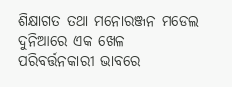ଶିକ୍ଷାଗତ ତଥା ମନୋରଞ୍ଜନ ମଡେଲ ଦୁନିଆରେ ଏକ ଖେଳ ପରିବର୍ତ୍ତନକାରୀ ଭାବରେ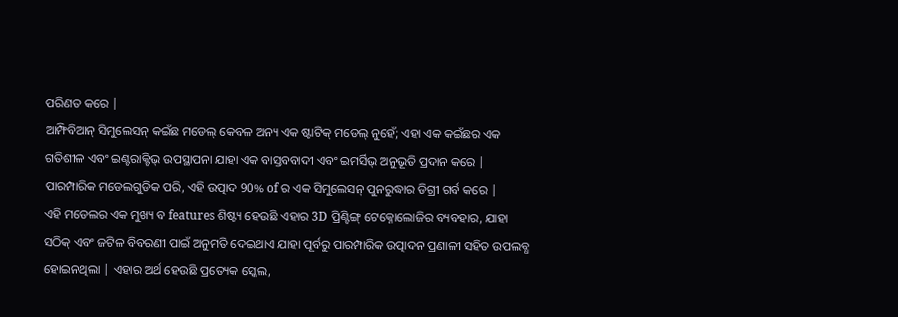ପରିଣତ କରେ |
ଆମ୍ଫିବିଆନ୍ ସିମୁଲେସନ୍ କଇଁଛ ମଡେଲ୍ କେବଳ ଅନ୍ୟ ଏକ ଷ୍ଟାଟିକ୍ ମଡେଲ୍ ନୁହେଁ; ଏହା ଏକ କଇଁଛର ଏକ ଗତିଶୀଳ ଏବଂ ଇଣ୍ଟରାକ୍ଟିଭ୍ ଉପସ୍ଥାପନା ଯାହା ଏକ ବାସ୍ତବବାଦୀ ଏବଂ ଇମର୍ସିଭ୍ ଅନୁଭୂତି ପ୍ରଦାନ କରେ | ପାରମ୍ପାରିକ ମଡେଲଗୁଡିକ ପରି, ଏହି ଉତ୍ପାଦ 90% of ର ଏକ ସିମୁଲେସନ୍ ପୁନରୁଦ୍ଧାର ଡିଗ୍ରୀ ଗର୍ବ କରେ |
ଏହି ମଡେଲର ଏକ ମୁଖ୍ୟ ବ features ଶିଷ୍ଟ୍ୟ ହେଉଛି ଏହାର 3D ପ୍ରିଣ୍ଟିଙ୍ଗ୍ ଟେକ୍ନୋଲୋଜିର ବ୍ୟବହାର, ଯାହା ସଠିକ୍ ଏବଂ ଜଟିଳ ବିବରଣୀ ପାଇଁ ଅନୁମତି ଦେଇଥାଏ ଯାହା ପୂର୍ବରୁ ପାରମ୍ପାରିକ ଉତ୍ପାଦନ ପ୍ରଣାଳୀ ସହିତ ଉପଲବ୍ଧ ହୋଇନଥିଲା | ଏହାର ଅର୍ଥ ହେଉଛି ପ୍ରତ୍ୟେକ ସ୍କେଲ,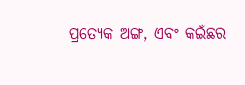ପ୍ରତ୍ୟେକ ଅଙ୍ଗ, ଏବଂ କଇଁଛର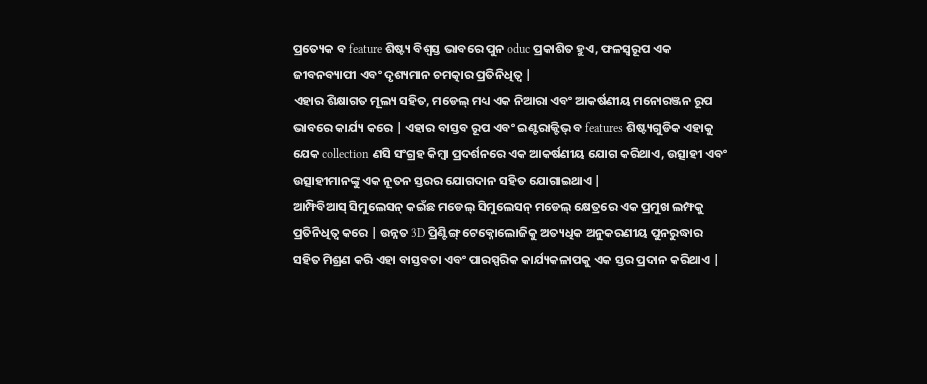ପ୍ରତ୍ୟେକ ବ feature ଶିଷ୍ଟ୍ୟ ବିଶ୍ୱସ୍ତ ଭାବରେ ପୁନ oduc ପ୍ରକାଶିତ ହୁଏ, ଫଳସ୍ୱରୂପ ଏକ ଜୀବନବ୍ୟାପୀ ଏବଂ ଦୃଶ୍ୟମାନ ଚମତ୍କାର ପ୍ରତିନିଧିତ୍ୱ |
ଏହାର ଶିକ୍ଷାଗତ ମୂଲ୍ୟ ସହିତ, ମଡେଲ୍ ମଧ୍ୟ ଏକ ନିଆରା ଏବଂ ଆକର୍ଷଣୀୟ ମନୋରଞ୍ଜନ ରୂପ ଭାବରେ କାର୍ଯ୍ୟ କରେ | ଏହାର ବାସ୍ତବ ରୂପ ଏବଂ ଇଣ୍ଟରାକ୍ଟିଭ୍ ବ features ଶିଷ୍ଟ୍ୟଗୁଡିକ ଏହାକୁ ଯେକ collection ଣସି ସଂଗ୍ରହ କିମ୍ବା ପ୍ରଦର୍ଶନରେ ଏକ ଆକର୍ଷଣୀୟ ଯୋଗ କରିଥାଏ, ଉତ୍ସାହୀ ଏବଂ ଉତ୍ସାହୀମାନଙ୍କୁ ଏକ ନୂତନ ସ୍ତରର ଯୋଗଦାନ ସହିତ ଯୋଗାଇଥାଏ |
ଆମ୍ଫିବିଆସ୍ ସିମୁଲେସନ୍ କଇଁଛ ମଡେଲ୍ ସିମୁଲେସନ୍ ମଡେଲ୍ କ୍ଷେତ୍ରରେ ଏକ ପ୍ରମୁଖ ଲମ୍ଫକୁ ପ୍ରତିନିଧିତ୍ୱ କରେ | ଉନ୍ନତ 3D ପ୍ରିଣ୍ଟିଙ୍ଗ୍ ଟେକ୍ନୋଲୋଜିକୁ ଅତ୍ୟଧିକ ଅନୁକରଣୀୟ ପୁନରୁଦ୍ଧାର ସହିତ ମିଶ୍ରଣ କରି ଏହା ବାସ୍ତବତା ଏବଂ ପାରସ୍ପରିକ କାର୍ଯ୍ୟକଳାପକୁ ଏକ ସ୍ତର ପ୍ରଦାନ କରିଥାଏ |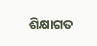ଶିକ୍ଷାଗତ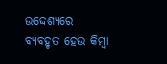ଉଦ୍ଦେଶ୍ୟରେ ବ୍ୟବହୃତ ହେଉ କିମ୍ବା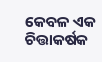କେବଳ ଏକ ଚିତ୍ତାକର୍ଷକ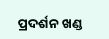ପ୍ରଦର୍ଶନ ଖଣ୍ଡ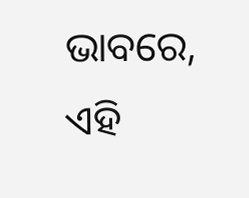ଭାବରେ, ଏହି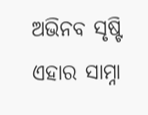ଅଭିନବ ସୃଷ୍ଟି ଏହାର ସାମ୍ନା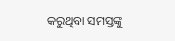କରୁଥିବା ସମସ୍ତଙ୍କୁ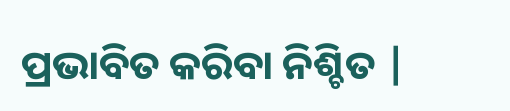ପ୍ରଭାବିତ କରିବା ନିଶ୍ଚିତ |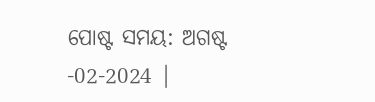ପୋଷ୍ଟ ସମୟ: ଅଗଷ୍ଟ -02-2024 |